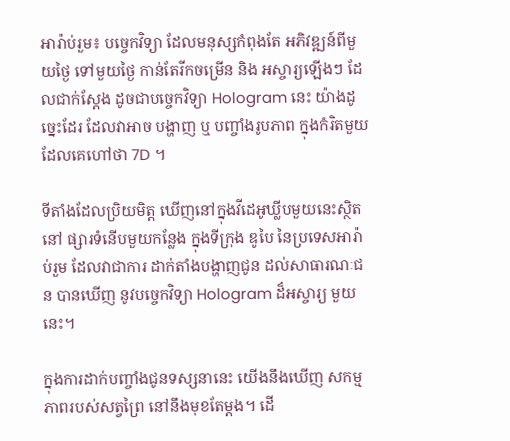អារ៉ាប់រួម៖ បច្ចេកវិទ្យា ដែលមនុស្សកំពុងតែ អភិវឌ្ឍន៍ពីមួយថ្ងៃ ទៅមួយថ្ងៃ កាន់តែរីកចម្រើន និង អស្ចារ្យឡើងៗ ដែលជាក់ស្តែង ដូចជាបច្ចេកវិទ្យា Hologram នេះ យ៉ាងដូច្នេះដែរ ដែលវាអាច បង្ហាញ ឬ បញ្ចាំងរូបភាព ក្នុងកំរិតមួយ ដែលគេហៅថា 7D ។

ទីតាំងដែលប្រិយមិត្ត ឃើញនៅក្នុងវីដេអូឃ្លីបមួយនេះស្ថិតនៅ ផ្សារទំនើបមួយកន្លែង ក្នុងទីក្រុង ឌូបៃ នៃប្រទេសអារ៉ាប់រួម ដែលវាជាការ ដាក់តាំងបង្ហាញជូន ដល់សាធារណៈជន បានឃើញ នូវបច្ចេកវិទ្យា Hologram ដ៏អស្ចារ្យ មួយនេះ។

ក្នុងការដាក់បញ្ចាំងជូនទស្សនានេះ យើងនឹងឃើញ សកម្មភាពរបស់សត្វព្រៃ នៅនឹងមុខតែម្តង។ ដើ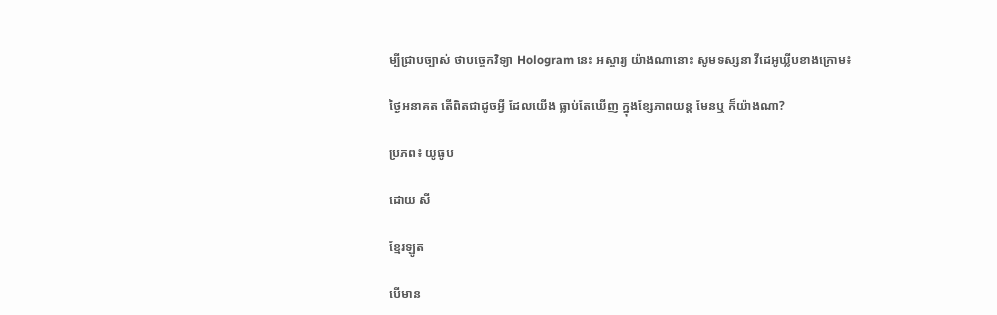ម្បីជ្រាបច្បាស់ ថាបច្ចេកវិទ្យា Hologram នេះ អស្ចារ្យ យ៉ាងណានោះ សូមទស្សនា វីដេអូឃ្លីបខាងក្រោម៖

ថ្ងៃអនាគត តើពិតជាដូចអ្វី ដែលយើង ធ្លាប់តែឃើញ ក្នុងខ្សែភាពយន្ត មែនឬ ក៏យ៉ាងណា?

ប្រភព៖ យូធូប

ដោយ សី

ខ្មែរឡូត

បើមាន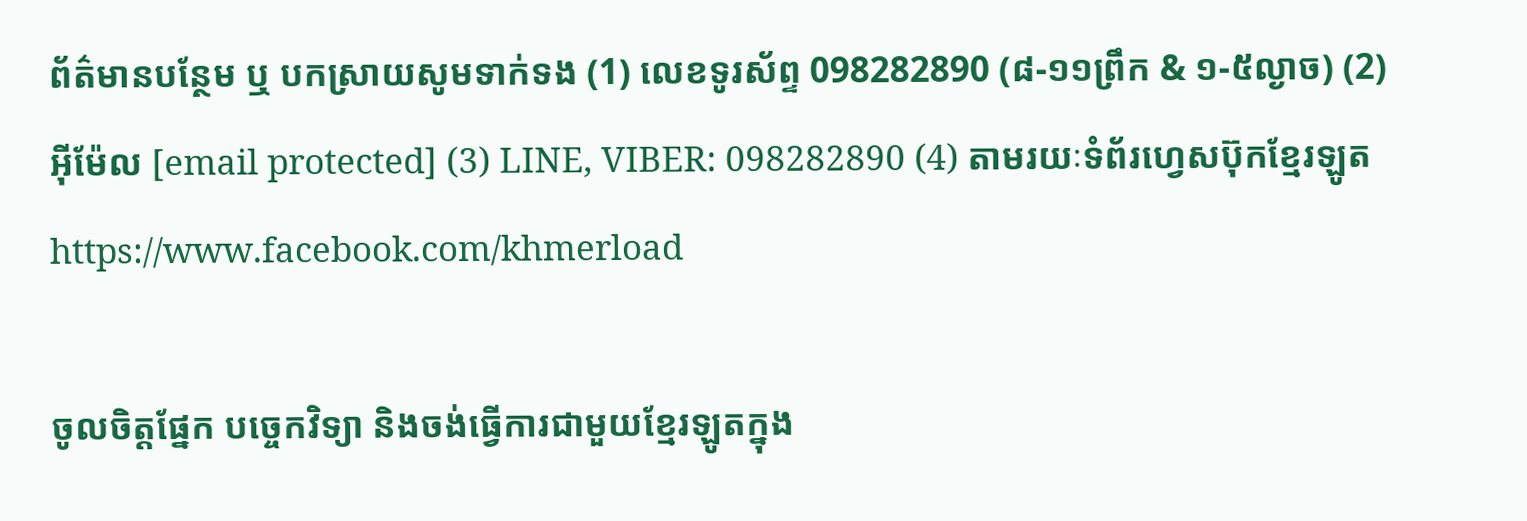ព័ត៌មានបន្ថែម ឬ បកស្រាយសូមទាក់ទង (1) លេខទូរស័ព្ទ 098282890 (៨-១១ព្រឹក & ១-៥ល្ងាច) (2) អ៊ីម៉ែល [email protected] (3) LINE, VIBER: 098282890 (4) តាមរយៈទំព័រហ្វេសប៊ុកខ្មែរឡូត https://www.facebook.com/khmerload

ចូលចិត្តផ្នែក បច្ចេកវិទ្យា និងចង់ធ្វើការជាមួយខ្មែរឡូតក្នុង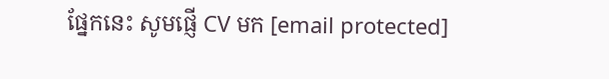ផ្នែកនេះ សូមផ្ញើ CV មក [email protected]